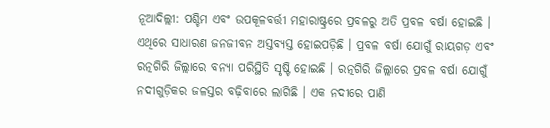ନୂଆଦିଲ୍ଲୀ: ପଶ୍ଚିମ ଏବଂ ଉପକୂଳବର୍ତ୍ତୀ ମହାରାଷ୍ଟ୍ରରେ ପ୍ରବଳରୁ ଅତି ପ୍ରବଳ ବର୍ଷା ହୋଇଛି । ଏଥିରେ ସାଧାରଣ ଜନଜୀବନ ଅସ୍ତବ୍ୟସ୍ତ ହୋଇପଡ଼ିଛି । ପ୍ରବଳ ବର୍ଷା ଯୋଗୁଁ ରାୟଗଡ଼ ଏବଂ ରତ୍ନଗିରି ଜିଲ୍ଲାରେ ବନ୍ୟା ପରିସ୍ଥିତି ସୃଷ୍ଟି ହୋଇଛି । ରତ୍ନଗିରି ଜିଲ୍ଲାରେ ପ୍ରବଳ ବର୍ଷା ଯୋଗୁଁ ନଦୀଗୁଡ଼ିକର ଜଳସ୍ତର ବଢ଼ିବାରେ ଲାଗିଛି । ଏକ ନଦୀରେ ପାଣି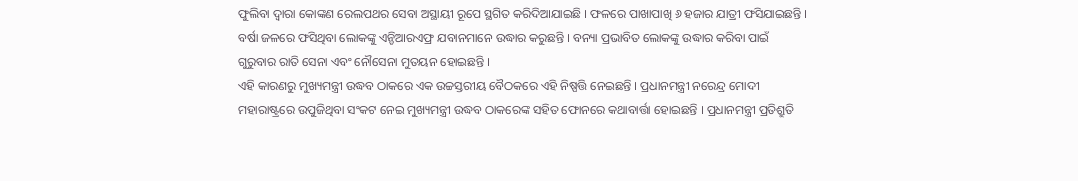ଫୁଲିବା ଦ୍ୱାରା କୋଙ୍କଣ ରେଲପଥର ସେବା ଅସ୍ଥାୟୀ ରୂପେ ସ୍ଥଗିତ କରିଦିଆଯାଇଛି । ଫଳରେ ପାଖାପାଖି ୬ ହଜାର ଯାତ୍ରୀ ଫସିଯାଇଛନ୍ତି । ବର୍ଷା ଜଳରେ ଫସିଥିବା ଲୋକଙ୍କୁ ଏନ୍ଡିଆରଏଫ୍ର ଯବାନମାନେ ଉଦ୍ଧାର କରୁଛନ୍ତି । ବନ୍ୟା ପ୍ରଭାବିତ ଲୋକଙ୍କୁ ଉଦ୍ଧାର କରିବା ପାଇଁ ଗୁରୁବାର ରାତି ସେନା ଏବଂ ନୌସେନା ମୁତୟନ ହୋଇଛନ୍ତି ।
ଏହି କାରଣରୁ ମୁଖ୍ୟମନ୍ତ୍ରୀ ଉଦ୍ଧବ ଠାକରେ ଏକ ଉଚ୍ଚସ୍ତରୀୟ ବୈଠକରେ ଏହି ନିଷ୍ପତ୍ତି ନେଇଛନ୍ତି । ପ୍ରଧାନମନ୍ତ୍ରୀ ନରେନ୍ଦ୍ର ମୋଦୀ ମହାରାଷ୍ଟ୍ରରେ ଉପୁଜିଥିବା ସଂକଟ ନେଇ ମୁଖ୍ୟମନ୍ତ୍ରୀ ଉଦ୍ଧବ ଠାକରେଙ୍କ ସହିତ ଫୋନରେ କଥାବାର୍ତ୍ତା ହୋଇଛନ୍ତି । ପ୍ରଧାନମନ୍ତ୍ରୀ ପ୍ରତିଶ୍ରୁତି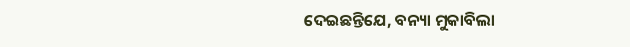ଦେଇଛନ୍ତିଯେ, ବନ୍ୟା ମୁକାବିଲା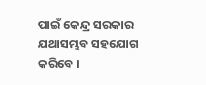ପାଇଁ କେନ୍ଦ୍ର ସରକାର ଯଥାସମ୍ଭବ ସହଯୋଗ କରିବେ ।